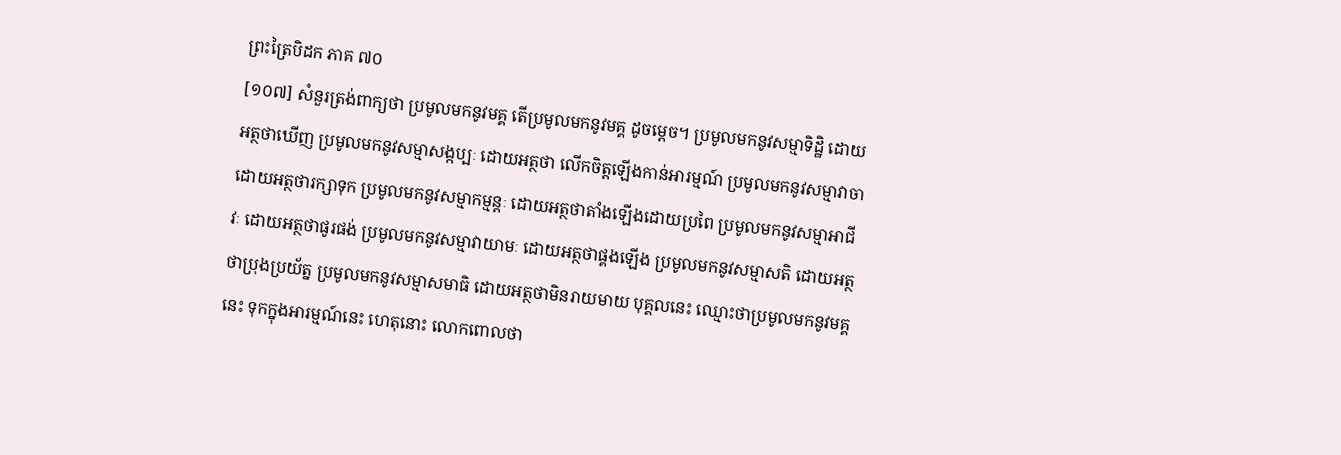ព្រះត្រៃបិដក ភាគ ៧០
[១០៧] សំនួរត្រង់ពាក្យថា ប្រមូលមកនូវមគ្គ តើប្រមូលមកនូវមគ្គ ដូចម្ដេច។ ប្រមូលមកនូវសម្មាទិដ្ឋិ ដោយអត្ថថាឃើញ ប្រមូលមកនូវសម្មាសង្កប្បៈ ដោយអត្ថថា លើកចិត្តឡើងកាន់អារម្មណ៍ ប្រមូលមកនូវសម្មាវាចា ដោយអត្ថថារក្សាទុក ប្រមូលមកនូវសម្មាកម្មន្តៈ ដោយអត្ថថាតាំងឡើងដោយប្រពៃ ប្រមូលមកនូវសម្មាអាជីវៈ ដោយអត្ថថាផូរផង់ ប្រមូលមកនូវសម្មាវាយាមៈ ដោយអត្ថថាផ្គងឡើង ប្រមូលមកនូវសម្មាសតិ ដោយអត្ថថាប្រុងប្រយ័ត្ន ប្រមូលមកនូវសម្មាសមាធិ ដោយអត្ថថាមិនរាយមាយ បុគ្គលនេះ ឈ្មោះថាប្រមូលមកនូវមគ្គនេះ ទុកក្នុងអារម្មណ៍នេះ ហេតុនោះ លោកពោលថា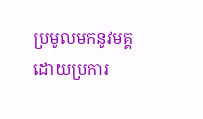ប្រមូលមកនូវមគ្គ ដោយប្រការ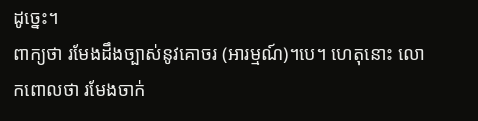ដូច្នេះ។
ពាក្យថា រមែងដឹងច្បាស់នូវគោចរ (អារម្មណ៍)។បេ។ ហេតុនោះ លោកពោលថា រមែងចាក់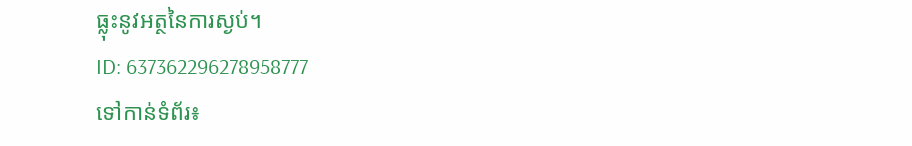ធ្លុះនូវអត្ថនៃការស្ងប់។
ID: 637362296278958777
ទៅកាន់ទំព័រ៖